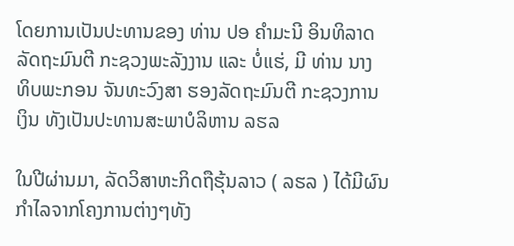ໂດຍການເປັນປະທານຂອງ ທ່ານ ປອ ຄໍາມະນີ ອິນທິລາດ ລັດຖະມົນຕີ ກະຊວງພະລັງງານ ແລະ ບໍ່ແຮ່, ມີ ທ່ານ ນາງ ທິບພະກອນ ຈັນທະວົງສາ ຮອງລັດຖະມົນຕີ ກະຊວງການເງິນ ທັງເປັນປະທານສະພາບໍລິຫານ ລຮລ

ໃນປີຜ່ານມາ, ລັດວິສາຫະກິດຖືຮຸ້ນລາວ ( ລຮລ ) ໄດ້ມີຜົນກໍາໄລຈາກໂຄງການຕ່າງໆທັງ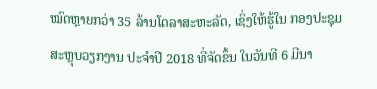ໝົດຫຼາຍກວ່າ 35 ລ້ານໂດລາສະຫະລັດ, ເຊິ່ງໃຫ້ຮູ້ໃນ ກອງປະຊຸມສະຫຼຸບວຽກງານ ປະຈໍາປີ 2018 ທີ່ຈັດຂຶ້ນ ໃນວັນທີ 6 ມີນາ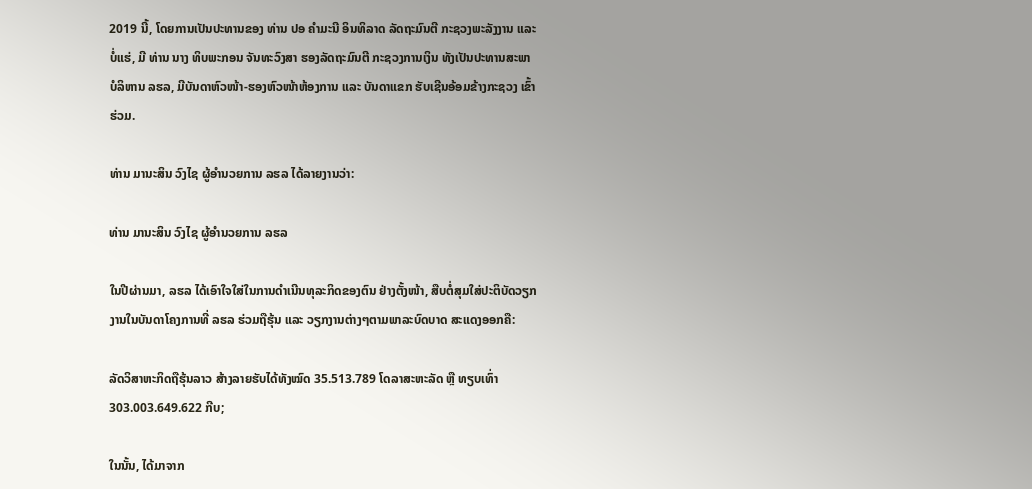2019 ນີ້, ໂດຍການເປັນປະທານຂອງ ທ່ານ ປອ ຄໍາມະນີ ອິນທິລາດ ລັດຖະມົນຕີ ກະຊວງພະລັງງານ ແລະ ບໍ່ແຮ່, ມີ ທ່ານ ນາງ ທິບພະກອນ ຈັນທະວົງສາ ຮອງລັດຖະມົນຕີ ກະຊວງການເງິນ ທັງເປັນປະທານສະພາບໍລິຫານ ລຮລ, ມີບັນດາຫົວໜ້າ-ຮອງຫົວໜ້າຫ້ອງການ ແລະ ບັນດາແຂກ ຮັບເຊີນອ້ອມຂ້າງກະຊວງ ເຂົ້າຮ່ວມ.

ທ່ານ ມານະສິນ ວົງໄຊ ຜູ້ອໍານວຍການ ລຮລ ໄດ້ລາຍງານວ່າ:

ທ່ານ ມານະສິນ ວົງໄຊ ຜູ້ອໍານວຍການ ລຮລ

ໃນປີຜ່ານມາ, ລຮລ ໄດ້ເອົາໃຈໃສ່ໃນການດໍາເນີນທຸລະກິດຂອງຕົນ ຢ່າງຕັ້ງໜ້າ, ສືບຕໍ່ສຸມໃສ່ປະຕິບັດວຽກງານໃນບັນດາໂຄງການທີ່ ລຮລ ຮ່ວມຖືຮຸ້ນ ແລະ ວຽກງານຕ່າງໆຕາມພາລະບົດບາດ ສະແດງອອກຄື:

ລັດວິສາຫະກິດຖືຮຸ້ນລາວ ສ້າງລາຍຮັບໄດ້ທັງໝົດ 35.513.789 ໂດລາສະຫະລັດ ຫຼື ທຽບເທົ່າ 303.003.649.622 ກີບ;

ໃນນັ້ນ, ໄດ້ມາຈາກ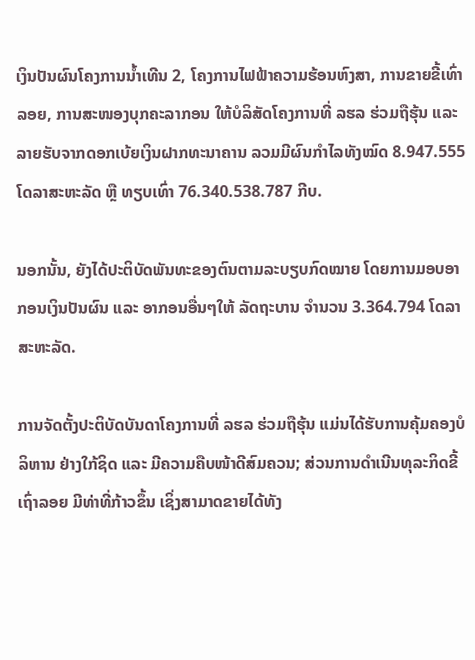ເງິນປັນຜົນໂຄງການນໍ້າເທີນ 2, ໂຄງການໄຟຟ້າຄວາມຮ້ອນຫົງສາ, ການຂາຍຂີ້ເທົ່າລອຍ, ການສະໜອງບຸກຄະລາກອນ ໃຫ້ບໍລິສັດໂຄງການທີ່ ລຮລ ຮ່ວມຖືຮຸ້ນ ແລະ ລາຍຮັບຈາກດອກເບ້ຍເງິນຝາກທະນາຄານ ລວມມີຜົນກໍາໄລທັງໝົດ 8.947.555 ໂດລາສະຫະລັດ ຫຼື ທຽບເທົ່າ 76.340.538.787 ກີບ.

ນອກນັ້ນ, ຍັງໄດ້ປະຕິບັດພັນທະຂອງຕົນຕາມລະບຽບກົດໝາຍ ໂດຍການມອບອາກອນເງິນປັນຜົນ ແລະ ອາກອນອື່ນໆໃຫ້ ລັດຖະບານ ຈໍານວນ 3.364.794 ໂດລາສະຫະລັດ.

ການຈັດຕັ້ງປະຕິບັດບັນດາໂຄງການທີ່ ລຮລ ຮ່ວມຖືຮຸ້ນ ແມ່ນໄດ້ຮັບການຄຸ້ມຄອງບໍລິຫານ ຢ່າງໃກ້ຊິດ ແລະ ມີຄວາມຄືບໜ້າດີສົມຄວນ; ສ່ວນການດໍາເນີນທຸລະກິດຂີ້ເຖົ່າລອຍ ມີທ່າທີ່ກ້າວຂຶ້ນ ເຊິ່ງສາມາດຂາຍໄດ້ທັງ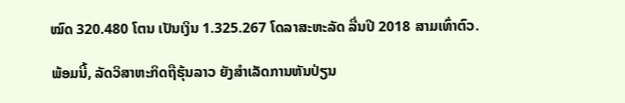ໝົດ 320.480 ໂຕນ ເປັນເງິນ 1.325.267 ໂດລາສະຫະລັດ ລື່ນປີ 2018 ສາມເທົ່າຕົວ.

ພ້ອມນີ້, ລັດວິສາຫະກິດຖືຮຸ້ນລາວ ຍັງສໍາເລັດການຫັນປ່ຽນ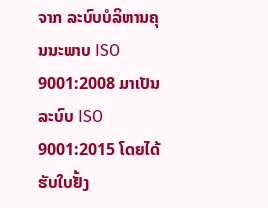ຈາກ ລະບົບບໍລິຫານຄຸນນະພາບ ISO 9001:2008 ມາເປັນ ລະບົບ ISO 9001:2015 ໂດຍໄດ້ຮັບໃບຢັ້ງ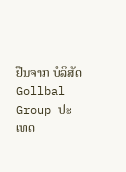ຢືນຈາກ ບໍລິສັດ Gollbal Group ປະເທດ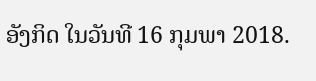ອັງກິດ ໃນວັນທີ 16 ກຸມພາ 2018.